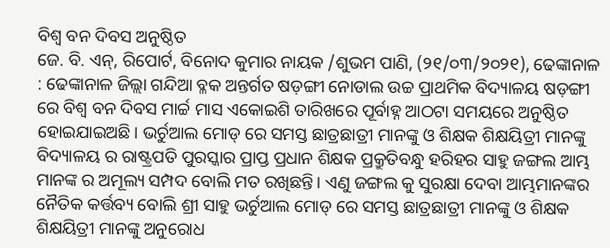ବିଶ୍ଵ ବନ ଦିବସ ଅନୁଷ୍ଠିତ
ଜେ. ବି. ଏନ୍, ରିପୋର୍ଟ, ବିନୋଦ କୁମାର ନାୟକ /ଶୁଭମ ପାଣି, (୨୧/୦୩/୨୦୨୧), ଢେଙ୍କାନାଳ : ଢେଙ୍କାନାଳ ଜିଲ୍ଲା ଗନ୍ଦିଆ ବ୍ଳକ ଅନ୍ତର୍ଗତ ଷଡ଼ଙ୍ଗୀ ନୋଡାଲ ଉଚ୍ଚ ପ୍ରାଥମିକ ବିଦ୍ୟାଳୟ ଷଡ଼ଙ୍ଗୀ ରେ ବିଶ୍ଵ ବନ ଦିବସ ମାର୍ଚ୍ଚ ମାସ ଏକୋଇଶି ତାରିଖରେ ପୂର୍ବାହ୍ନ ଆଠଟା ସମୟରେ ଅନୁଷ୍ଠିତ ହୋଇଯାଇଅଛି। ଭର୍ଚୁଆଲ ମୋଡ୍ ରେ ସମସ୍ତ ଛାତ୍ରଛାତ୍ରୀ ମାନଙ୍କୁ ଓ ଶିକ୍ଷକ ଶିକ୍ଷୟିତ୍ରୀ ମାନଙ୍କୁ ବିଦ୍ୟାଳୟ ର ରାଷ୍ଟ୍ରପତି ପୁରସ୍କାର ପ୍ରାପ୍ତ ପ୍ରଧାନ ଶିକ୍ଷକ ପ୍ରକ୍ରୁତିବନ୍ଧୁ ହରିହର ସାହୁ ଜଙ୍ଗଲ ଆମ୍ଭ ମାନଙ୍କ ର ଅମୂଲ୍ୟ ସମ୍ପଦ ବୋଲି ମତ ରଖିଛନ୍ତି। ଏଣୁ ଜଙ୍ଗଲ କୁ ସୁରକ୍ଷା ଦେବା ଆମ୍ଭମାନଙ୍କର ନୈତିକ କର୍ତ୍ତବ୍ୟ ବୋଲି ଶ୍ରୀ ସାହୁ ଭର୍ଚୁଆଲ ମୋଡ୍ ରେ ସମସ୍ତ ଛାତ୍ରଛାତ୍ରୀ ମାନଙ୍କୁ ଓ ଶିକ୍ଷକ ଶିକ୍ଷୟିତ୍ରୀ ମାନଙ୍କୁ ଅନୁରୋଧ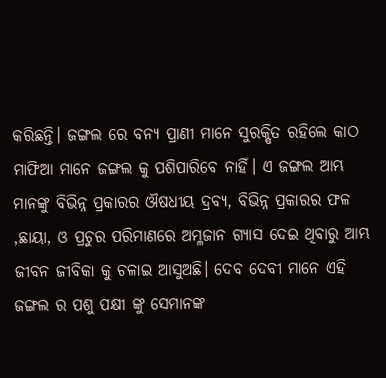କରିଛନ୍ତି। ଜଙ୍ଗଲ ରେ ବନ୍ୟ ପ୍ରାଣୀ ମାନେ ସୁରକ୍ଷିତ ରହିଲେ କାଠ ମାଫିଆ ମାନେ ଜଙ୍ଗଲ କୁ ପଶିପାରିବେ ନାହିଁ। ଏ ଜଙ୍ଗଲ ଆମ୍ଭ ମାନଙ୍କୁ ବିଭିନ୍ନ ପ୍ରକାରର ଔଷଧୀୟ ଦ୍ରବ୍ୟ, ବିଭିନ୍ନ ପ୍ରକାରର ଫଳ ,ଛାୟା, ଓ ପ୍ରଚୁର ପରିମାଣରେ ଅମ୍ଳଜାନ ଗ୍ୟାସ ଦେଇ ଥିବାରୁ ଆମ୍ଭ ଜୀବନ ଜୀବିକା କୁ ଚଳାଇ ଆସୁଅଛି। ଦେବ ଦେବୀ ମାନେ ଏହି ଜଙ୍ଗଲ ର ପଶୁ ପକ୍ଷୀ ଙ୍କୁ ସେମାନଙ୍କ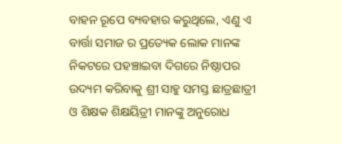ବାହନ ରୂପେ ବ୍ୟବହାର କରୁଥିଲେ, ଏଣୁ ଏ ବାର୍ତ୍ତା ସମାଜ ର ପ୍ରତ୍ୟେକ ଲୋକ ମାନଙ୍କ ନିକଟରେ ପହଞ୍ଚାଇବା ଦିଗରେ ନିଷ୍ଠାପର ଉଦ୍ୟମ କରିବାକୁ ଶ୍ରୀ ସାହୁ ସମସ୍ତ ଛାତ୍ରଛାତ୍ରୀ ଓ ଶିକ୍ଷକ ଶିକ୍ଷୟିତ୍ରୀ ମାନଙ୍କୁ ଅନୁରୋଧ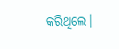କରିଥିଲେ।